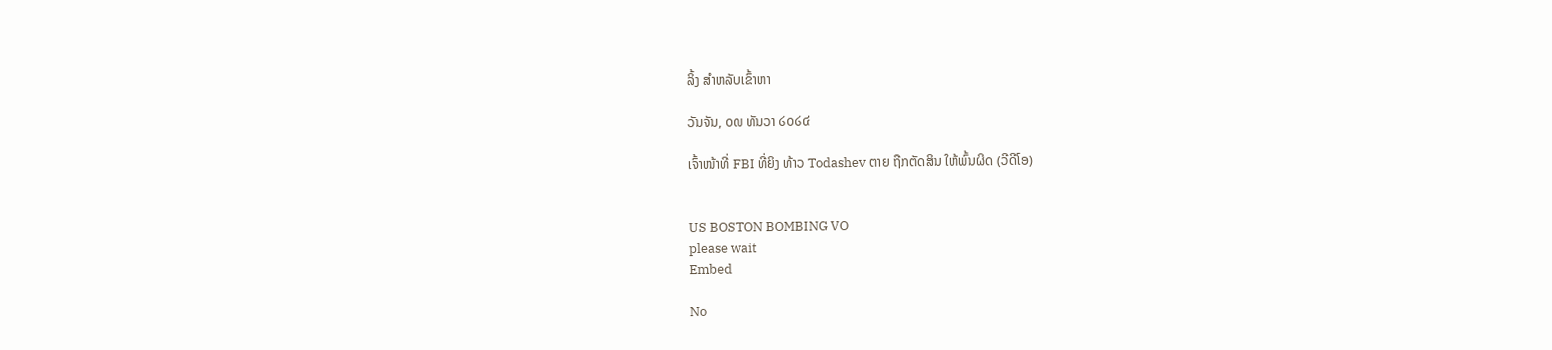ລິ້ງ ສຳຫລັບເຂົ້າຫາ

ວັນຈັນ, ໐໙ ທັນວາ ໒໐໒໔

ເຈົ້າໜ້າທີ່ FBI ທີ່ຍິງ ທ້າວ Todashev ຕາຍ ຖືກຕັດສິນ ໃຫ້ພົ້ນຜິດ (ວີດີໂອ)


US BOSTON BOMBING VO
please wait
Embed

No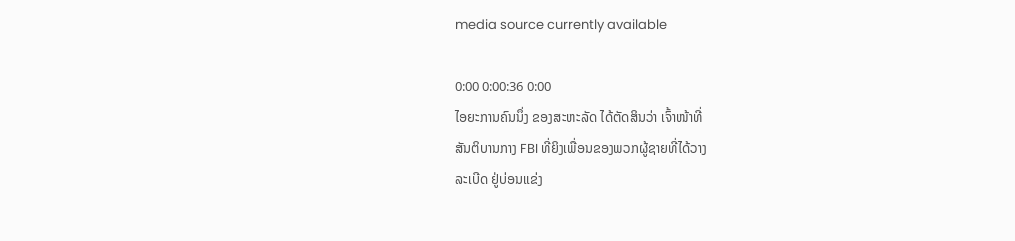media source currently available

0:00 0:00:36 0:00
ໄອຍະການຄົນນຶ່ງ ຂອງສະຫະລັດ ໄດ້ຕັດສິນວ່າ ເຈົ້າໜ້າທີ່
ສັນຕິບານກາງ FBI ທີ່ຍິງເພື່ອນຂອງພວກຜູ້ຊາຍທີ່ໄດ້ວາງ
ລະເບີດ ຢູ່ບ່ອນແຂ່ງ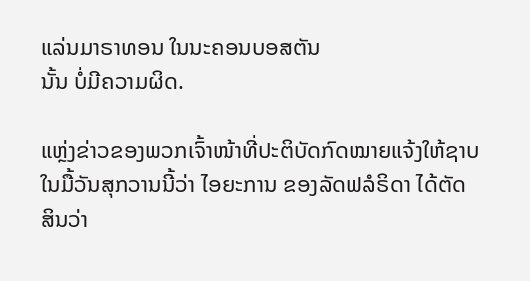ແລ່ນມາຣາທອນ ໃນນະຄອນບອສຕັນ
ນັ້ນ ບໍ່ມີຄວາມຜິດ.

ແຫຼ່ງຂ່າວຂອງພວກເຈົ້າໜ້າທີ່ປະຕິບັດກົດໝາຍແຈ້ງໃຫ້ຊາບ
ໃນມື້ວັນສຸກວານນີ້ວ່າ ໄອຍະການ ຂອງລັດຟລໍຣິດາ ໄດ້ຕັດ
ສິນວ່າ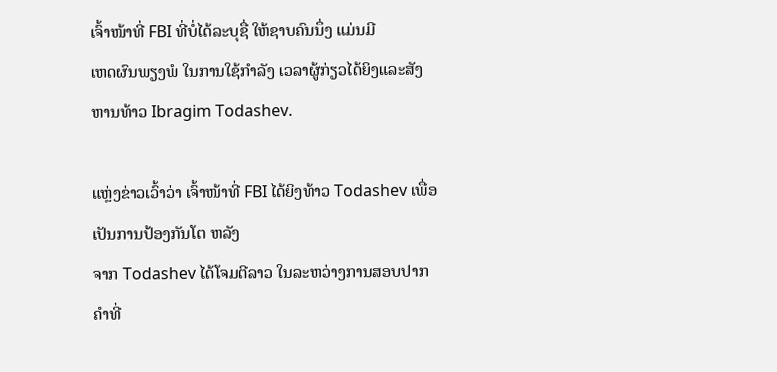ເຈົ້າໜ້າທີ່ FBI ທີ່ບໍ່ໄດ້ລະບຸຊື່ ໃຫ້ຊາບຄົນນຶ່ງ ແມ່ນມີ
ເຫດຜົນພຽງພໍ ໃນການໃຊ້ກຳລັງ ເວລາຜູ້ກ່ຽວໄດ້ຍິງແລະສັງ
ຫານທ້າວ Ibragim Todashev.

ແຫຼ່ງຂ່າວເວົ້າວ່າ ເຈົ້າໜ້າທີ່ FBI ໄດ້ຍິງທ້າວ Todashev ເພື່ອເປັນການປ້ອງກັນໂຕ ຫລັງ
ຈາກ Todashev ໄດ້ໂຈມຕີລາວ ໃນລະຫວ່າງການສອບປາກຄຳທີ່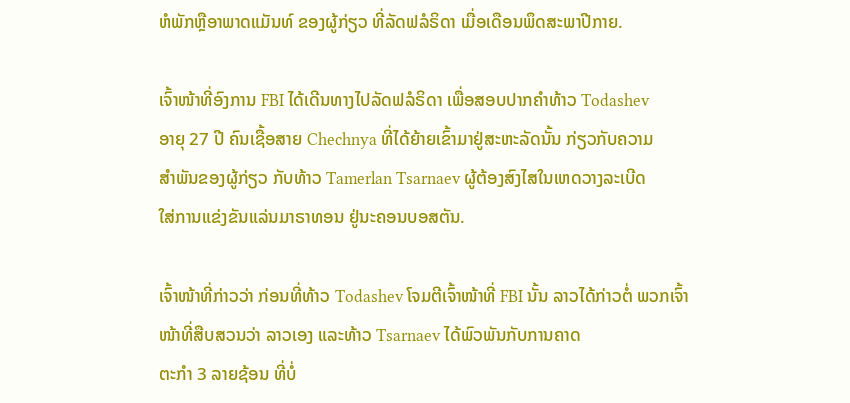ຫໍພັກຫຼືອາພາດແມັນທ໌ ຂອງຜູ້ກ່ຽວ ທີ່ລັດຟລໍຣິດາ ເມື່ອເດືອນພຶດສະພາປີກາຍ.

ເຈົ້າໜ້າທີ່ອົງການ FBI ໄດ້ເດີນທາງໄປລັດຟລໍຣິດາ ເພື່ອສອບປາກຄຳທ້າວ Todashev
ອາຍຸ 27 ປີ ຄົນເຊື້ອສາຍ Chechnya ທີ່ໄດ້ຍ້າຍເຂົ້າມາຢູ່ສະຫະລັດນັ້ນ ກ່ຽວກັບຄວາມ
ສຳພັນຂອງຜູ້ກ່ຽວ ກັບທ້າວ Tamerlan Tsarnaev ຜູ້ຕ້ອງສົງໄສໃນເຫດວາງລະເບີດ
ໃສ່ການແຂ່ງຂັນແລ່ນມາຣາທອນ ຢູ່ນະຄອນບອສຕັນ.

ເຈົ້າໜ້າທີ່ກ່າວວ່າ ກ່ອນທີ່ທ້າວ Todashev ໂຈມຕີເຈົ້າໜ້າທີ່ FBI ນັ້ນ ລາວໄດ້ກ່າວຕໍ່ ພວກເຈົ້າໜ້າທີ່ສືບສວນວ່າ ລາວເອງ ແລະທ້າວ Tsarnaev ໄດ້ພົວພັນກັບການຄາດ
ຕະກຳ 3 ລາຍຊ້ອນ ທີ່ບໍ່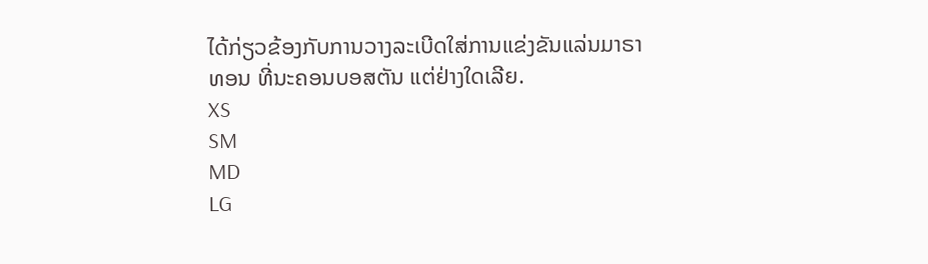ໄດ້ກ່ຽວຂ້ອງກັບການວາງລະເບີດໃສ່ການແຂ່ງຂັນແລ່ນມາຣາ
ທອນ ທີ່ນະຄອນບອສຕັນ ແຕ່ຢ່າງໃດເລີຍ.
XS
SM
MD
LG